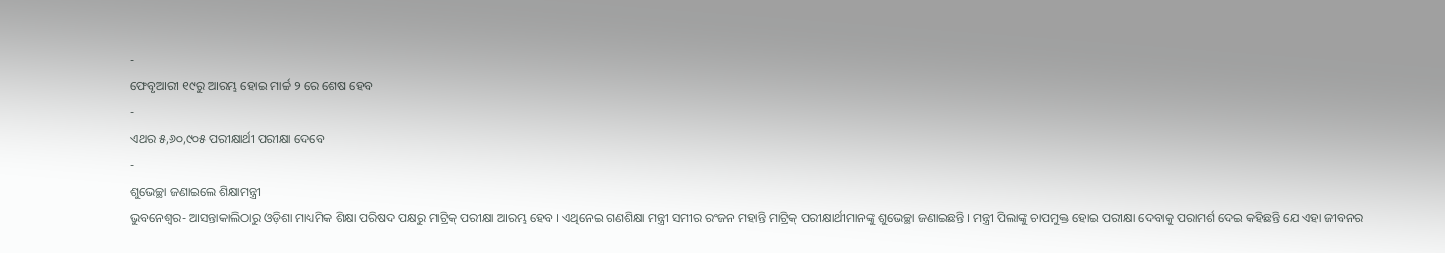-
ଫେବୃଆରୀ ୧୯ରୁ ଆରମ୍ଭ ହୋଇ ମାର୍ଚ୍ଚ ୨ ରେ ଶେଷ ହେବ
-
ଏଥର ୫,୬୦,୯୦୫ ପରୀକ୍ଷାର୍ଥୀ ପରୀକ୍ଷା ଦେବେ
-
ଶୁଭେଚ୍ଛା ଜଣାଇଲେ ଶିକ୍ଷାମନ୍ତ୍ରୀ
ଭୁବନେଶ୍ୱର- ଆସନ୍ତାକାଲିଠାରୁ ଓଡ଼ିଶା ମାଧ୍ୟମିକ ଶିକ୍ଷା ପରିଷଦ ପକ୍ଷରୁ ମାଟ୍ରିକ୍ ପରୀକ୍ଷା ଆରମ୍ଭ ହେବ । ଏଥିନେଇ ଗଣଶିକ୍ଷା ମନ୍ତ୍ରୀ ସମୀର ରଂଜନ ମହାନ୍ତି ମାଟ୍ରିକ୍ ପରୀକ୍ଷାର୍ଥୀମାନଙ୍କୁ ଶୁଭେଚ୍ଛା ଜଣାଇଛନ୍ତି । ମନ୍ତ୍ରୀ ପିଲାଙ୍କୁ ଚାପମୁକ୍ତ ହୋଇ ପରୀକ୍ଷା ଦେବାକୁ ପରାମର୍ଶ ଦେଇ କହିଛନ୍ତି ଯେ ଏହା ଜୀବନର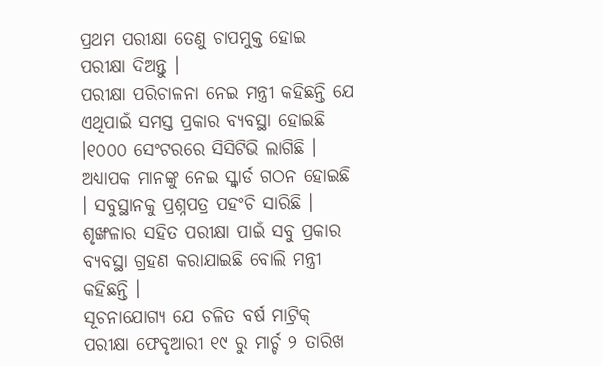ପ୍ରଥମ ପରୀକ୍ଷା ତେଣୁ ଚାପମୁକ୍ତ ହୋଇ ପରୀକ୍ଷା ଦିଅନ୍ତୁ ।
ପରୀକ୍ଷା ପରିଚାଳନା ନେଇ ମନ୍ତ୍ରୀ କହିଛନ୍ତି ଯେ ଏଥିପାଇଁ ସମସ୍ତ ପ୍ରକାର ବ୍ୟବସ୍ଥା ହୋଇଛି ।୧୦୦୦ ସେଂଟରରେ ସିସିଟିଭି ଲାଗିଛି । ଅଧ୍ୟାପକ ମାନଙ୍କୁ ନେଇ ସ୍କ୍ୱାର୍ଡ ଗଠନ ହୋଇଛି । ସବୁସ୍ଥାନକୁ ପ୍ରଶ୍ନପତ୍ର ପହଂଚି ସାରିଛି । ଶୃଙ୍ଖଳାର ସହିତ ପରୀକ୍ଷା ପାଇଁ ସବୁ ପ୍ରକାର ବ୍ୟବସ୍ଥା ଗ୍ରହଣ କରାଯାଇଛି ବୋଲି ମନ୍ତ୍ରୀ କହିଛନ୍ତି ।
ସୂଚନାଯୋଗ୍ୟ ଯେ ଚଳିତ ବର୍ଷ ମାଟ୍ରିକ୍ ପରୀକ୍ଷା ଫେବୃଆରୀ ୧୯ ରୁ ମାର୍ଚ୍ଚ ୨ ତାରିଖ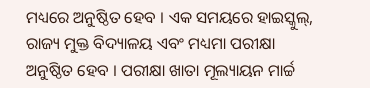ମଧ୍ୟରେ ଅନୁଷ୍ଠିତ ହେବ । ଏକ ସମୟରେ ହାଇସ୍କୁଲ୍, ରାଜ୍ୟ ମୁକ୍ତ ବିଦ୍ୟାଳୟ ଏବଂ ମଧ୍ୟମା ପରୀକ୍ଷା ଅନୁଷ୍ଠିତ ହେବ । ପରୀକ୍ଷା ଖାତା ମୂଲ୍ୟାୟନ ମାର୍ଚ୍ଚ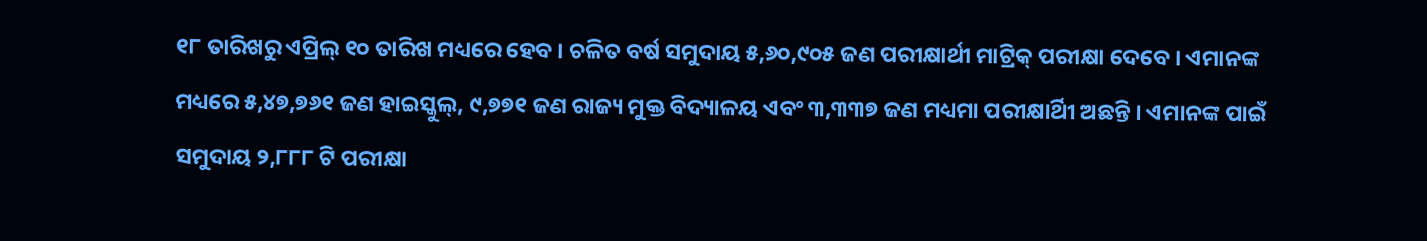୧୮ ତାରିଖରୁ ଏପ୍ରିଲ୍ ୧୦ ତାରିଖ ମଧ୍ୟରେ ହେବ । ଚଳିତ ବର୍ଷ ସମୁଦାୟ ୫,୬୦,୯୦୫ ଜଣ ପରୀକ୍ଷାର୍ଥୀ ମାଟ୍ରିକ୍ ପରୀକ୍ଷା ଦେବେ । ଏମାନଙ୍କ ମଧ୍ୟରେ ୫,୪୭,୭୬୧ ଜଣ ହାଇସ୍କୁଲ୍, ୯,୭୭୧ ଜଣ ରାଜ୍ୟ ମୁକ୍ତ ବିଦ୍ୟାଳୟ ଏବଂ ୩,୩୩୭ ଜଣ ମଧ୍ୟମା ପରୀକ୍ଷାର୍ଥିୀ ଅଛନ୍ତି । ଏମାନଙ୍କ ପାଇଁ ସମୁଦାୟ ୨,୮୮୮ ଟି ପରୀକ୍ଷା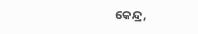କେନ୍ଦ୍ର,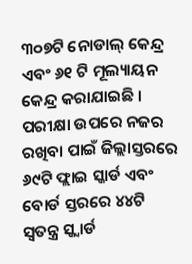୩୦୭ଟି ନୋଡାଲ୍ କେନ୍ଦ୍ର ଏବଂ ୬୧ ଟି ମୂଲ୍ୟାୟନ କେନ୍ଦ୍ର କରାଯାଇଛି ।
ପରୀକ୍ଷା ଉପରେ ନଜର ରଖିବା ପାଇଁ ଜିଲ୍ଲାସ୍ତରରେ ୬୯ଟି ଫ୍ଲାଇ ସ୍କାର୍ଡ ଏବଂ ବୋର୍ଡ ସ୍ତରରେ ୪୪ଟି ସ୍ୱତନ୍ତ୍ର ସ୍କ୍ୱାର୍ଡ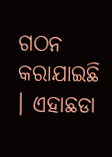ଗଠନ କରାଯାଇଛି । ଏହାଛଡା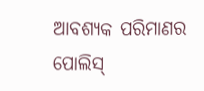ଆବଶ୍ୟକ ପରିମାଣର ପୋଲିସ୍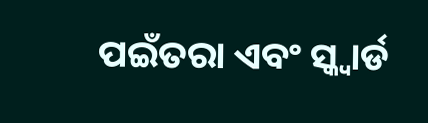ପଇଁତରା ଏବଂ ସ୍କ୍ୱାର୍ଡ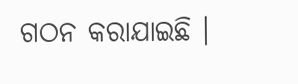ଗଠନ କରାଯାଇଛି ।